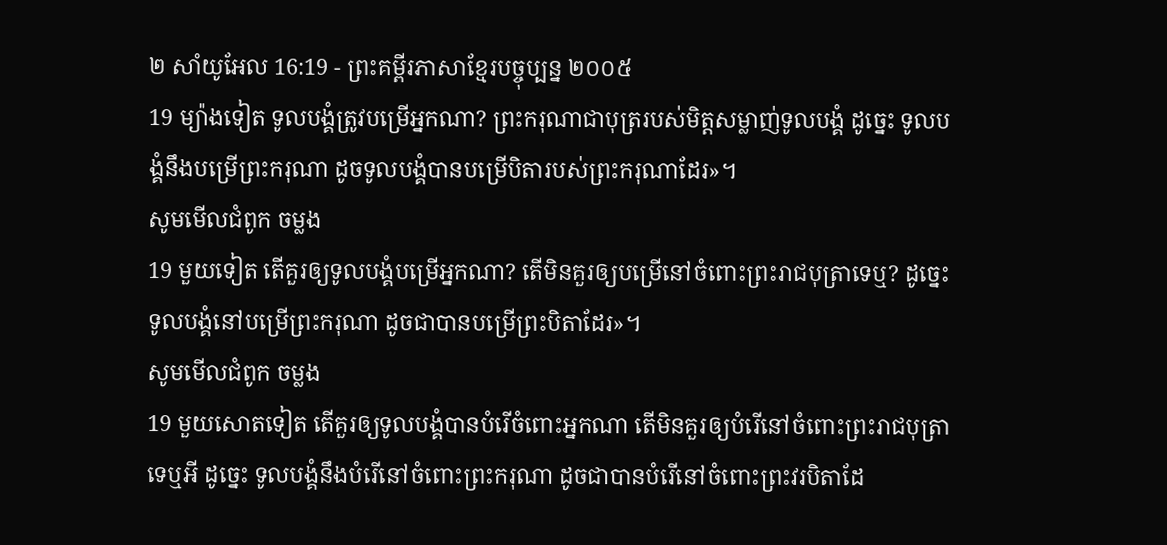២ សាំយូអែល 16:19 - ព្រះគម្ពីរភាសាខ្មែរបច្ចុប្បន្ន ២០០៥
19 ម្យ៉ាងទៀត ទូលបង្គំត្រូវបម្រើអ្នកណា? ព្រះករុណាជាបុត្ររបស់មិត្តសម្លាញ់ទូលបង្គំ ដូច្នេះ ទូលបង្គំនឹងបម្រើព្រះករុណា ដូចទូលបង្គំបានបម្រើបិតារបស់ព្រះករុណាដែរ»។
សូមមើលជំពូក ចម្លង
19 មួយទៀត តើគួរឲ្យទូលបង្គំបម្រើអ្នកណា? តើមិនគួរឲ្យបម្រើនៅចំពោះព្រះរាជបុត្រាទេឬ? ដូច្នេះ ទូលបង្គំនៅបម្រើព្រះករុណា ដូចជាបានបម្រើព្រះបិតាដែរ»។
សូមមើលជំពូក ចម្លង
19 មួយសោតទៀត តើគួរឲ្យទូលបង្គំបានបំរើចំពោះអ្នកណា តើមិនគួរឲ្យបំរើនៅចំពោះព្រះរាជបុត្រាទេឬអី ដូច្នេះ ទូលបង្គំនឹងបំរើនៅចំពោះព្រះករុណា ដូចជាបានបំរើនៅចំពោះព្រះវរបិតាដែ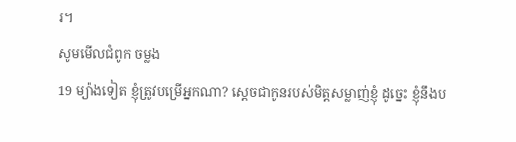រ។
សូមមើលជំពូក ចម្លង
19 ម្យ៉ាងទៀត ខ្ញុំត្រូវបម្រើអ្នកណា? ស្តេចជាកូនរបស់មិត្តសម្លាញ់ខ្ញុំ ដូច្នេះ ខ្ញុំនឹងប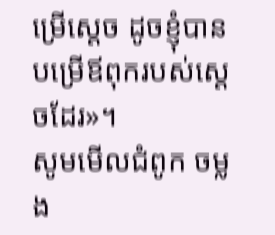ម្រើស្តេច ដូចខ្ញុំបានបម្រើឪពុករបស់ស្តេចដែរ»។
សូមមើលជំពូក ចម្លង